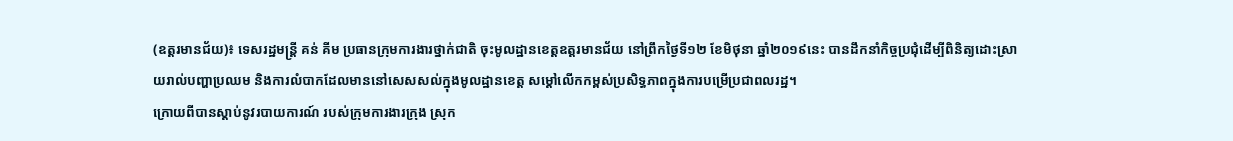(ឧត្តរមានជ័យ)៖ ទេសរដ្ឋមន្ដ្រី គន់ គីម ប្រធានក្រុមការងារថ្នាក់ជាតិ ចុះមូលដ្ឋានខេត្តឧត្តរមានជ័យ នៅព្រឹកថ្ងៃទី១២ ខែមិថុនា ឆ្នាំ២០១៩នេះ បានដឹកនាំកិច្ចប្រជុំដើម្បីពិនិត្យដោះស្រាយរាល់បញ្ហាប្រឈម និងការលំបាកដែលមាននៅសេសសល់ក្នុងមូលដ្ឋានខេត្ត សម្ដៅលើកកម្ពស់ប្រសិទ្ធភាពក្នុងការបម្រើប្រជាពលរដ្ឋ។
ក្រោយពីបានស្តាប់នូវរបាយការណ៍ របស់ក្រុមការងារក្រុង ស្រុក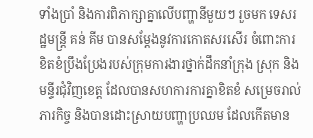ទាំងប្រាំ និងការពិភាក្សាគ្នាលើបញ្ហានីមួយៗ រួចមក ទេសរដ្ឋមន្ដ្រី គន់ គីម បានសម្តែងនូវការកោតសរសើរ ចំពោះការខិតខំប្រឹងប្រែងរបស់ក្រុមការងារថ្នាក់ដឹកនាំក្រុង ស្រុក និងមន្ទីរជុំវិញខេត្ត ដែលបានសហការការគ្នាខិតខំ សម្រេចរាល់ភារកិច្ច និងបានដោះស្រាយបញ្ហាប្រឈម ដែលកើតមាន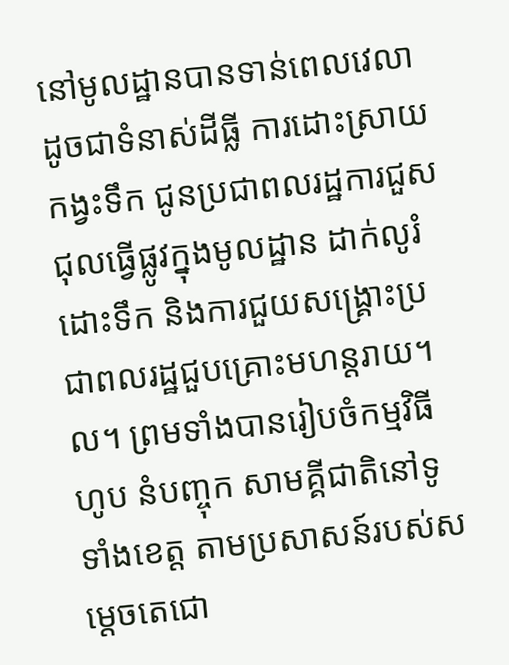នៅមូលដ្ឋានបានទាន់ពេលវេលា ដូចជាទំនាស់ដីធ្លី ការដោះស្រាយកង្វះទឹក ជូនប្រជាពលរដ្ឋការជួសជុលធ្វើផ្លូវក្នុងមូលដ្ឋាន ដាក់លូរំដោះទឹក និងការជួយសង្គ្រោះប្រជាពលរដ្ឋជួបគ្រោះមហន្តរាយ។ល។ ព្រមទាំងបានរៀបចំកម្មវិធីហូប នំបញ្ចុក សាមគ្គីជាតិនៅទូទាំងខេត្ត តាមប្រសាសន៍របស់សម្តេចតេជោ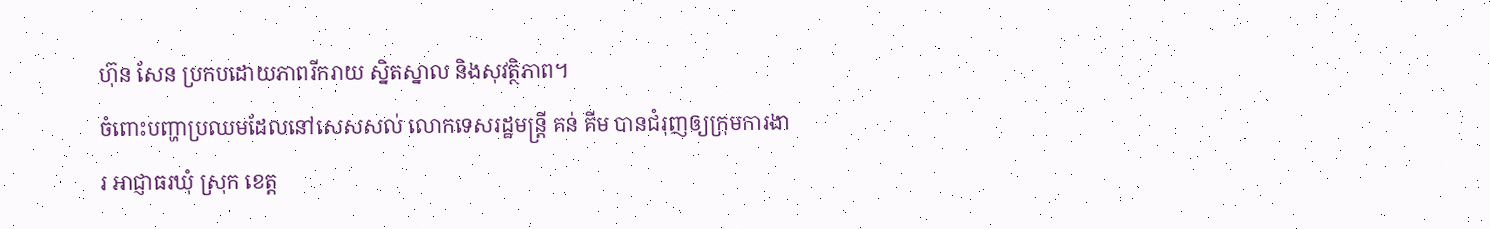ហ៊ុន សែន ប្រកបដោយភាពរីករាយ ស្និតស្នាល និងសុវត្ថិភាព។
ចំពោះបញ្ហាប្រឈមដែលនៅសេសសល់ លោកទេសរដ្ឋមន្ដ្រី គន់ គីម បានជំរុញឲ្យក្រុមការងារ អាជ្ញាធរឃុំ ស្រុក ខេត្ត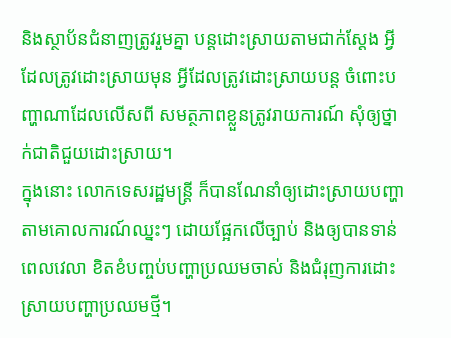និងស្ថាប័នជំនាញត្រូវរួមគ្នា បន្តដោះស្រាយតាមជាក់ស្តែង អ្វីដែលត្រូវដោះស្រាយមុន អ្វីដែលត្រូវដោះស្រាយបន្ត ចំពោះបញ្ហាណាដែលលើសពី សមត្ថភាពខ្លួនត្រូវរាយការណ៍ សុំឲ្យថ្នាក់ជាតិជួយដោះស្រាយ។
ក្នុងនោះ លោកទេសរដ្ឋមន្រ្តី ក៏បានណែនាំឲ្យដោះស្រាយបញ្ហាតាមគោលការណ៍ឈ្នះៗ ដោយផ្អែកលើច្បាប់ និងឲ្យបានទាន់ពេលវេលា ខិតខំបញ្ចប់បញ្ហាប្រឈមចាស់ និងជំរុញការដោះស្រាយបញ្ហាប្រឈមថ្មី។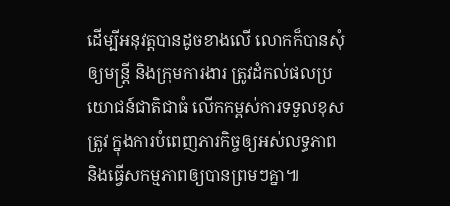ដើម្បីអនុវត្តបានដូចខាងលើ លោកក៏បានសុំឲ្យមន្ត្រី និងក្រុមការងារ ត្រូវដំកល់ផលប្រយោជន៍ជាតិជាធំ លើកកម្ពស់ការទទួលខុសត្រូវ ក្នុងការបំពេញភារកិច្ចឲ្យអស់លទ្ធភាព និងធ្វើសកម្មភាពឲ្យបានព្រមៗគ្នា៕